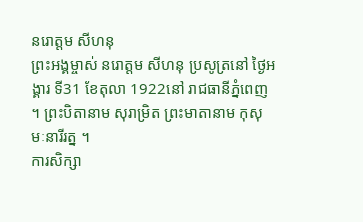នរោត្តម សីហនុ
ព្រះអង្គម្ចាស់ នរោត្តម សីហនុ ប្រសូត្រនៅ ថ្ងៃអង្គារ ទី31 ខែតុលា 1922នៅ រាជធានីភ្នំពេញ ។ ព្រះបិតានាម សុរាម្រិត ព្រះមាតានាម កុសុមៈនារីរត្ន ។
ការសិក្សា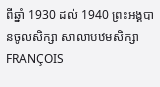ពីឆ្នាំ 1930 ដល់ 1940 ព្រះអង្គបានចូលសិក្សា សាលាបឋមសិក្សា FRANÇOIS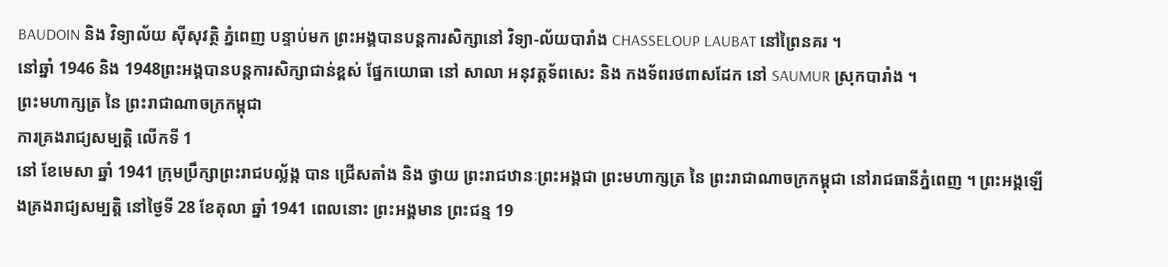BAUDOIN និង វិទ្យាល័យ ស៊ីសុវត្ថិ ភ្នំពេញ បន្ទាប់មក ព្រះអង្គបានបន្តការសិក្សានៅ វិទ្យា-ល័យបារាំង CHASSELOUP LAUBAT នៅព្រៃនគរ ។
នៅឆ្នាំ 1946 និង 1948ព្រះអង្គបានបន្តការសិក្សាជាន់ខ្ពស់ ផ្នែកយោធា នៅ សាលា អនុវត្តទ័ពសេះ និង កងទ័ពរថពាសដែក នៅ SAUMUR ស្រុកបារាំង ។
ព្រះមហាក្សត្រ នៃ ព្រះរាជាណាចក្រកម្ពុជា
ការគ្រងរាជ្យសម្បត្តិ លើកទី 1
នៅ ខែមេសា ឆ្នាំ 1941 ក្រុមប្រឹក្សាព្រះរាជបល្ល័ង្ក បាន ជ្រើសតាំង និង ថ្វាយ ព្រះរាជឋានៈព្រះអង្គជា ព្រះមហាក្សត្រ នៃ ព្រះរាជាណាចក្រកម្ពុជា នៅរាជធានីភ្នំពេញ ។ ព្រះអង្គឡើងគ្រងរាជ្យសម្បត្តិ នៅថ្ងៃទី 28 ខែតុលា ឆ្នាំ 1941 ពេលនោះ ព្រះអង្គមាន ព្រះជន្ម 19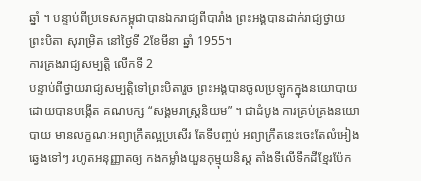ឆ្នាំ ។ បន្ទាប់ពីប្រទេសកម្ពុជាបានឯករាជ្យពីបារាំង ព្រះអង្គបានដាក់រាជ្យថ្វាយ ព្រះបិតា សុរាម្រិត នៅថ្ងៃទី 2ខែមីនា ឆ្នាំ 1955។
ការគ្រងរាជ្យសម្បត្តិ លើកទី 2
បន្ទាប់ពីថ្វាយរាជ្យសម្បត្តិទៅព្រះបិតារួច ព្រះអង្គបានចូលប្រឡូកក្នុងនយោបាយ ដោយបានបង្កើត គណបក្ស “សង្គមរាស្ត្រនិយម” ។ ជាដំបូង ការគ្រប់គ្រងនយោបាយ មានលក្ខណៈអព្យាក្រឹតល្អប្រសើរ តែទីបញ្ចប់ អព្យាក្រឹតនេះចេះតែលំអៀង ឆ្វេងទៅៗ រហូតអនុញ្ញាតឲ្យ កងកម្លាំងយួនកុម្មុយនិស្ត តាំងទីលើទឹកដីខ្មែរប៉ែក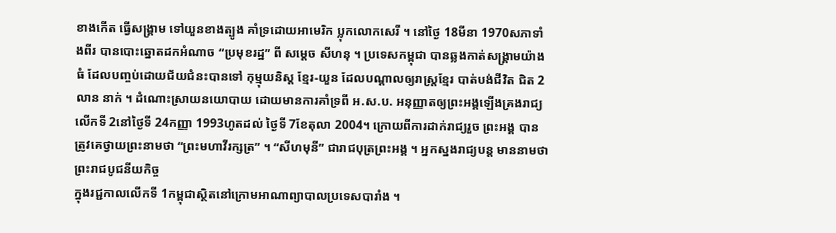ខាងកើត ធ្វើសង្គ្រាម ទៅយួនខាងត្បូង គាំទ្រដោយអាមេរិក ប្លុកលោកសេរី ។ នៅថ្ងៃ 18មីនា 1970សភាទាំងពីរ បានបោះឆ្នោតដកអំណាច “ប្រមុខរដ្ឋ” ពី សម្តេច សីហនុ ។ ប្រទេសកម្ពុជា បានឆ្លងកាត់សង្គ្រាមយ៉ាងធំ ដែលបញ្ចប់ដោយជ័យជំនះបានទៅ កុម្មុយនិស្ត ខ្មែរ-យួន ដែលបណ្តាលឲ្យរាស្ត្រខ្មែរ បាត់បង់ជីវិត ជិត 2 លាន នាក់ ។ ដំណោះស្រាយនយោបាយ ដោយមានការគាំទ្រពី អ.ស.ប. អនុញ្ញាតឲ្យព្រះអង្គឡើងគ្រងរាជ្យលើកទី 2នៅថ្ងៃទី 24កញ្ញា 1993ហូតដល់ ថ្ងៃទី 7ខែតុលា 2004។ ក្រោយពីការដាក់រាជ្យរួច ព្រះអង្គ បានត្រូវគេថ្វាយព្រះនាមថា “ព្រះមហាវីរក្សត្រ” ។ “សីហមុនី” ជារាជបុត្រព្រះអង្គ ។ អ្នកស្នងរាជ្យបន្ត មាននាមថា
ព្រះរាជបូជនីយកិច្ច
ក្នុងរជ្ជកាលលើកទី 1កម្ពុជាស្ថិតនៅក្រោមអាណាព្យាបាលប្រទេសបារាំង ។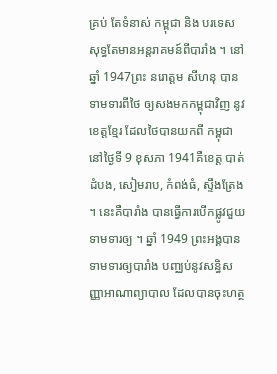គ្រប់ តែទំនាស់ កម្ពុជា និង បរទេស សុទ្ធតែមានអន្តរាគមន៍ពីបារាំង ។ នៅឆ្នាំ 1947ព្រះ នរោត្តម សីហនុ បានទាមទារពីថៃ ឲ្យសងមកកម្ពុជាវិញ នូវខេត្តខ្មែរ ដែលថៃបានយកពី កម្ពុជា នៅថ្ងៃទី 9 ខុសភា 1941គឺខេត្ត បាត់ដំបង, សៀមរាប, កំពង់ធំ, ស្ទឹងត្រែង ។ នេះគឺបារាំង បានធ្វើការបើកផ្លូវជួយទាមទារឲ្យ ។ ឆ្នាំ 1949 ព្រះអង្គបានទាមទារឲ្យបារាំង បញ្ឈប់នូវសន្ធិសញ្ញាអាណាព្យាបាល ដែលបានចុះហត្ថ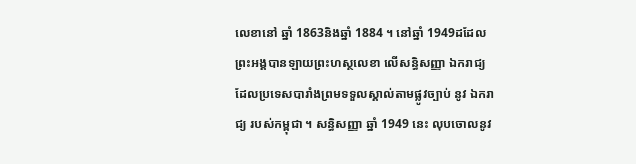លេខានៅ ឆ្នាំ 1863និងឆ្នាំ 1884 ។ នៅឆ្នាំ 1949ដដែល ព្រះអង្គបានឡាយព្រះហស្ថលេខា លើសន្ធិសញ្ញា ឯករាជ្យ ដែលប្រទេសបារាំងព្រមទទួលស្គាល់តាមផ្លូវច្បាប់ នូវ ឯករាជ្យ របស់កម្ពុជា ។ សន្ធិសញ្ញា ឆ្នាំ 1949 នេះ លុបចោលនូវ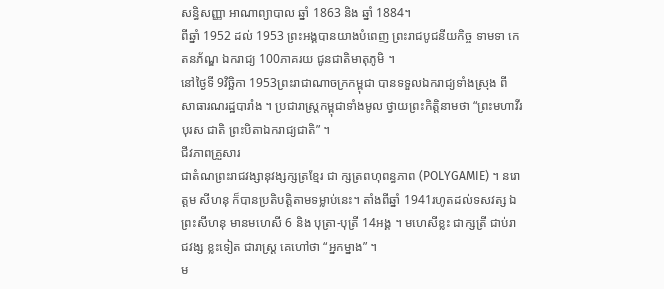សន្ធិសញ្ញា អាណាព្យាបាល ឆ្នាំ 1863 និង ឆ្នាំ 1884។
ពីឆ្នាំ 1952 ដល់ 1953 ព្រះអង្គបានយាងបំពេញ ព្រះរាជបូជនីយកិច្ច ទាមទា កេតនភ័ណ្ឌ ឯករាជ្យ 100ភាគរយ ជូនជាតិមាតុភូមិ ។
នៅថ្ងៃទី 9វិច្ឆិកា 1953ព្រះរាជាណាចក្រកម្ពុជា បានទទួលឯករាជ្យទាំងស្រុង ពី សាធារណរដ្ឋបារាំង ។ ប្រជារាស្ត្រកម្ពុជាទាំងមូល ថ្វាយព្រះកិត្តិនាមថា “ព្រះមហាវីរបុរស ជាតិ ព្រះបិតាឯករាជ្យជាតិ” ។
ជីវភាពគ្រួសារ
ជាតំណព្រះរាជវង្សានុវង្សក្សត្រខ្មែរ ជា ក្សត្រពហុពន្ធភាព (POLYGAMIE) ។ នរោត្តម សីហនុ ក៏បានប្រតិបត្តិតាមទម្លាប់នេះ។ តាំងពីឆ្នាំ 1941រហូតដល់ទសវត្ស ឯ ព្រះសីហនុ មានមហេសី 6 និង បុត្រា-បុត្រី 14អង្គ ។ មហេសីខ្លះ ជាក្សត្រី ជាប់រាជវង្ស ខ្លះទៀត ជារាស្ត្រ គេហៅថា “អ្នកម្នាង” ។
ម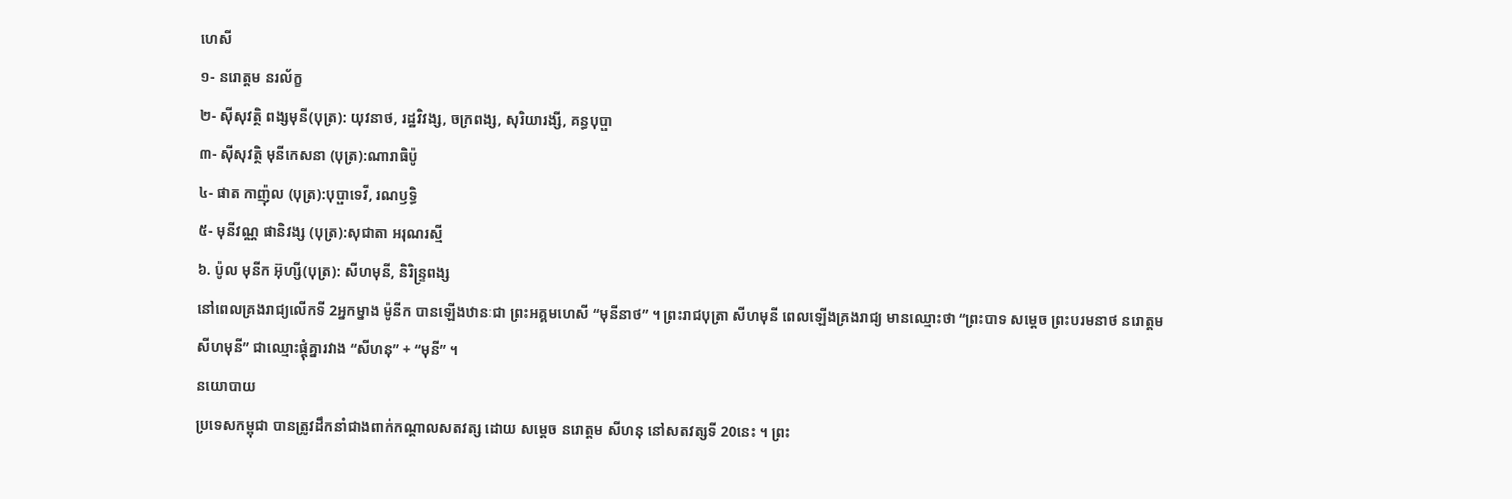ហេសី
១- នរោត្តម នរល័ក្ខ
២- ស៊ីសុវត្ថិ ពង្សមុនី(បុត្រ): យុវនាថ, រដ្ឋវិវង្ស, ចក្រពង្ស, សុរិយារង្សី, គន្ធបុប្ផា
៣- ស៊ីសុវត្ថិ មុនីកេសនា (បុត្រ):ណារាធិប៉ូ
៤- ផាត កាញ៉ុល (បុត្រ):បុប្ផាទេវី, រណឫទ្ធិ
៥- មុនីវណ្ណ ផានិវង្ស (បុត្រ):សុជាតា អរុណរស្មី
៦. ប៉ូល មុនីក អ៊ុហ្សី(បុត្រ): សីហមុនី, និរិន្ទ្រពង្ស
នៅពេលគ្រងរាជ្យលើកទី 2អ្នកម្នាង ម៉ូនីក បានឡើងឋានៈជា ព្រះអគ្គមហេសី “មុនីនាថ” ។ ព្រះរាជបុត្រា សីហមុនី ពេលឡើងគ្រងរាជ្យ មានឈ្មោះថា “ព្រះបាទ សម្តេច ព្រះបរមនាថ នរោត្តម សីហមុនី” ជាឈ្មោះផ្តុំគ្នារវាង “សីហនុ” + “មុនី” ។
នយោបាយ
ប្រទេសកម្ពុជា បានត្រូវដឹកនាំជាងពាក់កណ្តាលសតវត្ស ដោយ សម្តេច នរោត្តម សីហនុ នៅសតវត្សទី 20នេះ ។ ព្រះ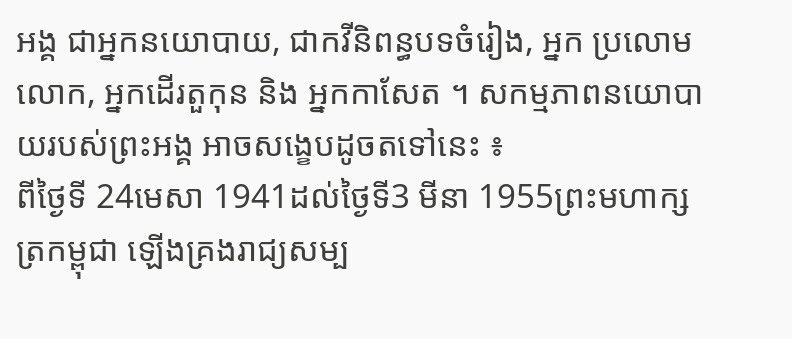អង្គ ជាអ្នកនយោបាយ, ជាកវីនិពន្ធបទចំរៀង, អ្នក ប្រលោមលោក, អ្នកដើរតួកុន និង អ្នកកាសែត ។ សកម្មភាពនយោបាយរបស់ព្រះអង្គ អាចសង្ខេបដូចតទៅនេះ ៖
ពីថ្ងៃទី 24មេសា 1941ដល់ថ្ងៃទី3 មីនា 1955ព្រះមហាក្សត្រកម្ពុជា ឡើងគ្រងរាជ្យសម្ប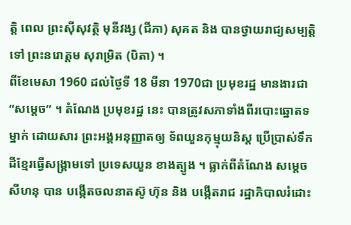ត្តិ ពេល ព្រះស៊ីសុវត្ថិ មុនីវង្ស (ជីភា) សុគត និង បានថ្វាយរាជ្យសម្បត្តិ ទៅ ព្រះនរោត្តម សុរាម្រិត (បិតា) ។
ពីខែមេសា 1960 ដល់ថ្ងៃទី 18 មីនា 1970ជា ប្រមុខរដ្ឋ មានងារជា “សម្តេច” ។ តំណែង ប្រមុខរដ្ឋ នេះ បានត្រូវសភាទាំងពីរបោះឆ្នោតទម្នាក់ ដោយសារ ព្រះអង្គអនុញ្ញាតឲ្យ ទ័ពយួនកុម្មុយនិស្ត ប្រើប្រាស់ទឹកដីខ្មែរធ្វើសង្គ្រាមទៅ ប្រទេសយួន ខាងត្បូង ។ ធ្លាក់ពីតំណែង សម្តេច សីហនុ បាន បង្កើតចលនាតស៊ូ ហ៊ុន និង បង្កើតរាជ រដ្ឋាភិបាលរំដោះ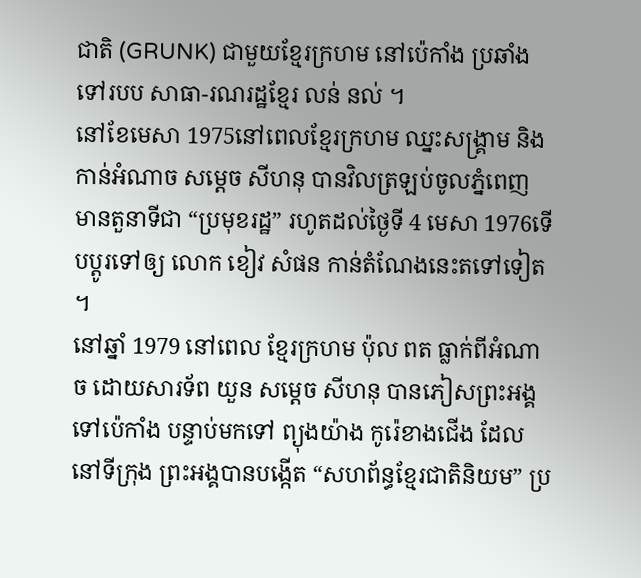ជាតិ (GRUNK) ជាមួយខ្មែរក្រហម នៅប៉េកាំង ប្រឆាំងទៅរបប សាធា-រណរដ្ឋខ្មែរ លន់ នល់ ។
នៅខែមេសា 1975នៅពេលខ្មែរក្រហម ឈ្នះសង្គ្រាម និង កាន់អំណាច សម្តេច សីហនុ បានវិលត្រឡប់ចូលភ្នំពេញ មានតួនាទីជា “ប្រមុខរដ្ឋ” រហូតដល់ថ្ងៃទី 4 មេសា 1976ទើបប្តូរទៅឲ្យ លោក ខៀវ សំផន កាន់តំណែងនេះតទៅទៀត ។
នៅឆ្នាំ 1979 នៅពេល ខ្មែរក្រហម ប៉ុល ពត ធ្លាក់ពីអំណាច ដោយសារទ័ព យួន សម្តេច សីហនុ បានភៀសព្រះអង្គទៅប៉េកាំង បន្ទាប់មកទៅ ព្យុងយ៉ាង កូរ៉េខាងជើង ដែលនៅទីក្រុង ព្រះអង្គបានបង្កើត “សហព័ន្ធខ្មែរជាតិនិយម” ប្រ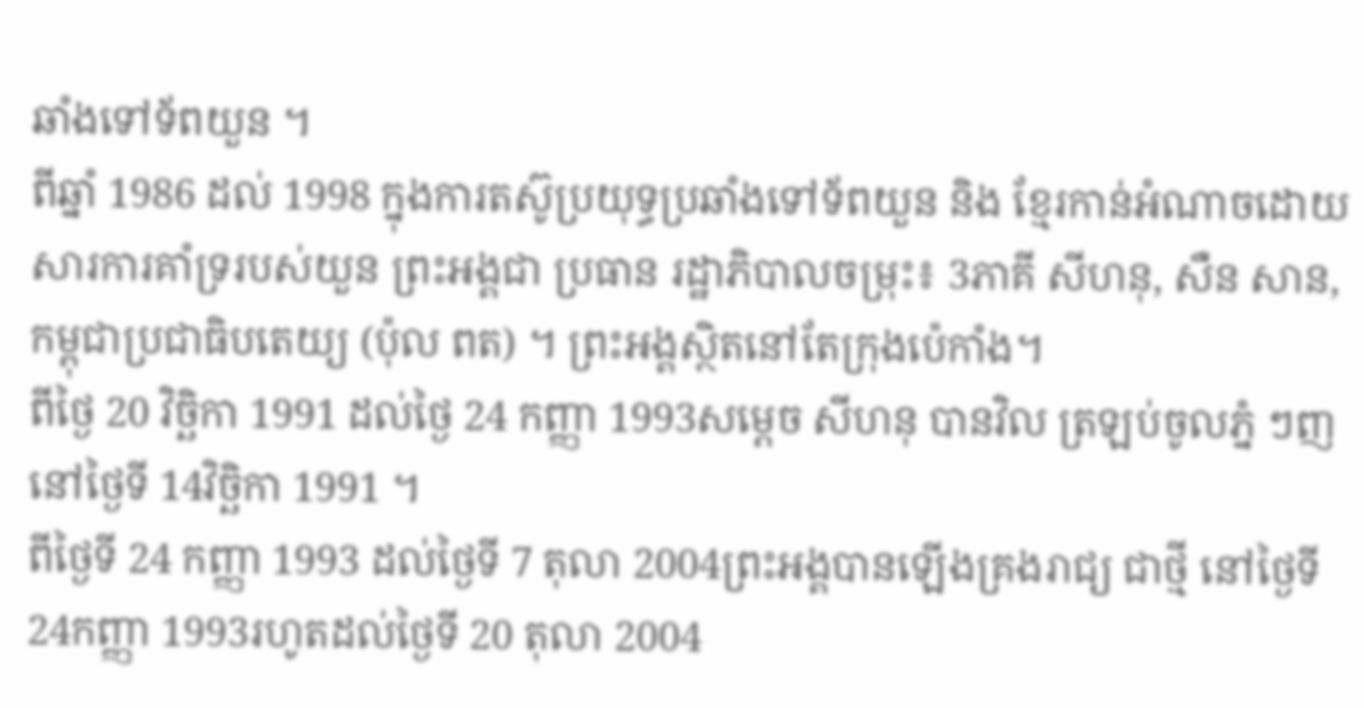ឆាំងទៅទ័ពយួន ។
ពីឆ្នាំ 1986 ដល់ 1998 ក្នុងការតស៊ូប្រយុទ្ធប្រឆាំងទៅទ័ពយួន និង ខ្មែរកាន់អំណាចដោយសារការគាំទ្ររបស់យួន ព្រះអង្គជា ប្រធាន រដ្ឋាភិបាលចម្រុះ៖ 3ភាគី សីហនុ, សឺន សាន, កម្ពុជាប្រជាធិបតេយ្យ (ប៉ុល ពត) ។ ព្រះអង្គស្ថិតនៅតែក្រុងប៉េកាំង។
ពីថ្ងៃ 20 វិច្ឆិកា 1991 ដល់ថ្ងៃ 24 កញ្ញា 1993សម្តេច សីហនុ បានវិល ត្រឡប់ចូលភ្នំ ៗញ នៅថ្ងៃទី 14វិច្ឆិកា 1991 ។
ពីថ្ងៃទី 24 កញ្ញា 1993 ដល់ថ្ងៃទី 7 តុលា 2004ព្រះអង្គបានឡើងគ្រងរាជ្យ ជាថ្មី នៅថ្ងៃទី 24កញ្ញា 1993រហូតដល់ថ្ងៃទី 20 តុលា 2004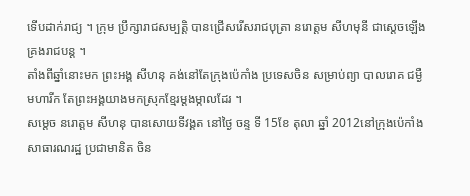ទើបដាក់រាជ្យ ។ ក្រុម ប្រឹក្សារាជសម្បត្តិ បានជ្រើសរើសរាជបុត្រា នរោត្តម សីហមុនី ជាស្ដេចឡើងគ្រងរាជបន្ត ។
តាំងពីឆ្នាំនោះមក ព្រះអង្គ សីហនុ គង់នៅតែក្រុងប៉េកាំង ប្រទេសចិន សម្រាប់ព្យា បាលរោគ ជម្ងឺមហារីក តែព្រះអង្គយាងមកស្រុកខ្មែរម្តងម្កាលដែរ ។
សម្តេច នរោត្តម សីហនុ បានសោយទីវង្គត នៅថ្ងៃ ចន្ទ ទី 15ខែ តុលា ឆ្នាំ 2012នៅក្រុងប៉េកាំង សាធារណរដ្ឋ ប្រជាមានិត ចិន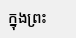ក្នុងព្រះ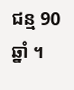ជន្ម 90ឆ្នាំ ។